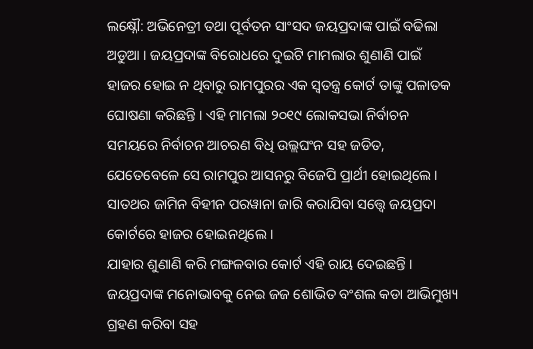ଲକ୍ଷ୍ନୌ: ଅଭିନେତ୍ରୀ ତଥା ପୂର୍ବତନ ସାଂସଦ ଜୟପ୍ରଦାଙ୍କ ପାଇଁ ବଢିଲା ଅଡୁଆ । ଜୟପ୍ରଦାଙ୍କ ବିରୋଧରେ ଦୁଇଟି ମାମଲାର ଶୁଣାଣି ପାଇଁ ହାଜର ହୋଇ ନ ଥିବାରୁ ରାମପୁରର ଏକ ସ୍ୱତନ୍ତ୍ର କୋର୍ଟ ତାଙ୍କୁ ପଳାତକ ଘୋଷଣା କରିଛନ୍ତି । ଏହି ମାମଲା ୨୦୧୯ ଲୋକସଭା ନିର୍ବାଚନ ସମୟରେ ନିର୍ବାଚନ ଆଚରଣ ବିଧି ଉଲ୍ଲଘଂନ ସହ ଜଡିତ, ଯେତେବେଳେ ସେ ରାମପୁର ଆସନରୁ ବିଜେପି ପ୍ରାର୍ଥୀ ହୋଇଥିଲେ । ସାତଥର ଜାମିନ ବିହୀନ ପରୱାନା ଜାରି କରାଯିବା ସତ୍ତ୍ୱେ ଜୟପ୍ରଦା କୋର୍ଟରେ ହାଜର ହୋଇନଥିଲେ ।
ଯାହାର ଶୁଣାଣି କରି ମଙ୍ଗଳବାର କୋର୍ଟ ଏହି ରାୟ ଦେଇଛନ୍ତି । ଜୟପ୍ରଦାଙ୍କ ମନୋଭାବକୁ ନେଇ ଜଜ ଶୋଭିତ ବଂଶଲ କଡା ଆଭିମୁଖ୍ୟ ଗ୍ରହଣ କରିବା ସହ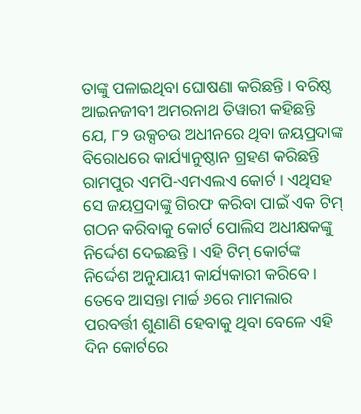ତାଙ୍କୁ ପଳାଇଥିବା ଘୋଷଣା କରିଛନ୍ତି । ବରିଷ୍ଠ ଆଇନଜୀବୀ ଅମରନାଥ ତିୱାରୀ କହିଛନ୍ତି ଯେ, ୮୨ ଉକ୍ସଚଉ ଅଧୀନରେ ଥିବା ଜୟପ୍ରଦାଙ୍କ ବିରୋଧରେ କାର୍ଯ୍ୟାନୁଷ୍ଠାନ ଗ୍ରହଣ କରିଛନ୍ତି ରାମପୁର ଏମପି-ଏମଏଲଏ କୋର୍ଟ । ଏଥିସହ ସେ ଜୟପ୍ରଦାଙ୍କୁ ଗିରଫ କରିବା ପାଇଁ ଏକ ଟିମ୍ ଗଠନ କରିବାକୁ କୋର୍ଟ ପୋଲିସ ଅଧୀକ୍ଷକଙ୍କୁ ନିର୍ଦ୍ଦେଶ ଦେଇଛନ୍ତି । ଏହି ଟିମ୍ କୋର୍ଟଙ୍କ ନିର୍ଦ୍ଦେଶ ଅନୁଯାୟୀ କାର୍ଯ୍ୟକାରୀ କରିବେ ।
ତେବେ ଆସନ୍ତା ମାର୍ଚ୍ଚ ୬ରେ ମାମଲାର ପରବର୍ତ୍ତୀ ଶୁଣାଣି ହେବାକୁ ଥିବା ବେଳେ ଏହି ଦିନ କୋର୍ଟରେ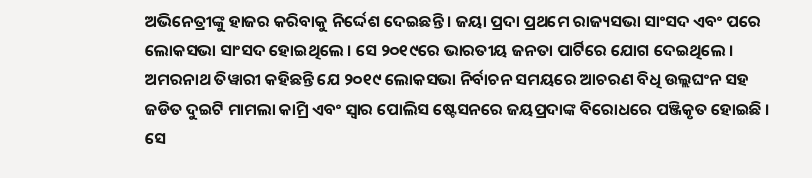ଅଭିନେତ୍ରୀଙ୍କୁ ହାଜର କରିବାକୁ ନିର୍ଦ୍ଦେଶ ଦେଇଛନ୍ତି । ଜୟା ପ୍ରଦା ପ୍ରଥମେ ରାଜ୍ୟସଭା ସାଂସଦ ଏବଂ ପରେ ଲୋକସଭା ସାଂସଦ ହୋଇଥିଲେ । ସେ ୨୦୧୯ରେ ଭାରତୀୟ ଜନତା ପାର୍ଟିରେ ଯୋଗ ଦେଇଥିଲେ । ଅମରନାଥ ତିୱାରୀ କହିଛନ୍ତି ଯେ ୨୦୧୯ ଲୋକସଭା ନିର୍ବାଚନ ସମୟରେ ଆଚରଣ ବିଧି ଉଲ୍ଲଘଂନ ସହ ଜଡିତ ଦୁଇଟି ମାମଲା କାମ୍ରି ଏବଂ ସ୍ୱାର ପୋଲିସ ଷ୍ଟେସନରେ ଜୟପ୍ରଦାଙ୍କ ବିରୋଧରେ ପଞ୍ଜିକୃତ ହୋଇଛି । ସେ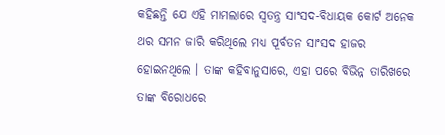କହିଛନ୍ତି ଯେ ଏହି ମାମଲାରେ ସ୍ୱତନ୍ତ୍ର ସାଂସଦ-ବିଧାୟକ କୋର୍ଟ ଅନେକ ଥର ସମନ ଜାରି କରିଥିଲେ ମଧ୍ୟ ପୂର୍ବତନ ସାଂସଦ ହାଜର ହୋଇନଥିଲେ । ତାଙ୍କ କହିବାନୁସାରେ, ଏହା ପରେ ବିଭିନ୍ନ ତାରିଖରେ ତାଙ୍କ ବିରୋଧରେ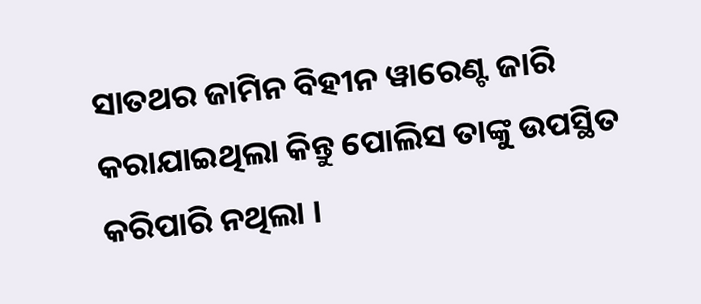ସାତଥର ଜାମିନ ବିହୀନ ୱାରେଣ୍ଟ ଜାରି କରାଯାଇଥିଲା କିନ୍ତୁ ପୋଲିସ ତାଙ୍କୁ ଉପସ୍ଥିତ କରିପାରି ନଥିଲା ।